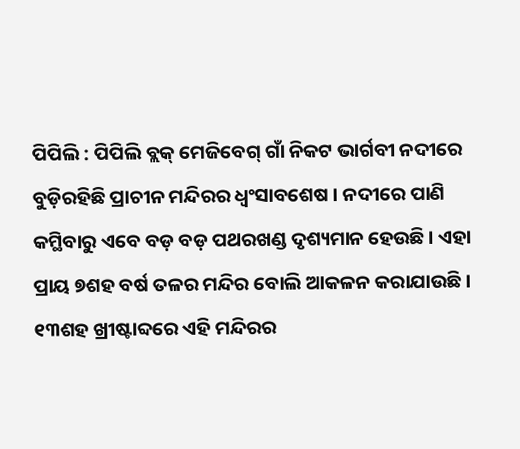ପିପିଲି : ପିପିଲି ବ୍ଲକ୍ ମେଜିବେଗ୍ ଗାଁ ନିକଟ ଭାର୍ଗବୀ ନଦୀରେ ବୁଡ଼ିରହିଛି ପ୍ରାଚୀନ ମନ୍ଦିରର ଧ୍ୱଂସାବଶେଷ । ନଦୀରେ ପାଣି କମ୍ଥିବାରୁ ଏବେ ବଡ଼ ବଡ଼ ପଥରଖଣ୍ଡ ଦୃଶ୍ୟମାନ ହେଉଛି । ଏହା ପ୍ରାୟ ୭ଶହ ବର୍ଷ ତଳର ମନ୍ଦିର ବୋଲି ଆକଳନ କରାଯାଉଛି । ୧୩ଶହ ଖ୍ରୀଷ୍ଟାବ୍ଦରେ ଏହି ମନ୍ଦିରର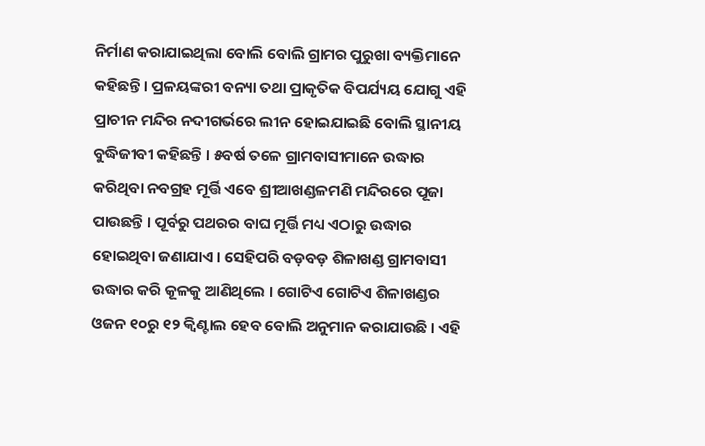ନିର୍ମାଣ କରାଯାଇଥିଲା ବୋଲି ବୋଲି ଗ୍ରାମର ପୁରୁଖା ବ୍ୟକ୍ତିମାନେ କହିଛନ୍ତି । ପ୍ରଳୟଙ୍କରୀ ବନ୍ୟା ତଥା ପ୍ରାକୃତିକ ବିପର୍ଯ୍ୟୟ ଯୋଗୁ ଏହି ପ୍ରାଚୀନ ମନ୍ଦିର ନଦୀଗର୍ଭରେ ଲୀନ ହୋଇଯାଇଛି ବୋଲି ସ୍ଥାନୀୟ ବୁଦ୍ଧିଜୀବୀ କହିଛନ୍ତି । ୫ବର୍ଷ ତଳେ ଗ୍ରାମବାସୀମାନେ ଉଦ୍ଧାର କରିଥିବା ନବଗ୍ରହ ମୂର୍ତ୍ତି ଏବେ ଶ୍ରୀଆଖଣ୍ଡଳମଣି ମନ୍ଦିରରେ ପୂଜା ପାଉଛନ୍ତି । ପୂର୍ବରୁ ପଥରର ବାଘ ମୂର୍ତ୍ତି ମଧ୍ୟ ଏଠାରୁ ଉଦ୍ଧାର ହୋଇଥିବା ଜଣାଯାଏ । ସେହିପରି ବଡ଼ବଡ଼ ଶିଳାଖଣ୍ଡ ଗ୍ରାମବାସୀ ଉଦ୍ଧାର କରି କୂଳକୁ ଆଣିଥିଲେ । ଗୋଟିଏ ଗୋଟିଏ ଶିଳାଖଣ୍ଡର ଓଜନ ୧୦ରୁ ୧୨ କ୍ୱିଣ୍ଟାଲ ହେବ ବୋଲି ଅନୁମାନ କରାଯାଉଛି । ଏହି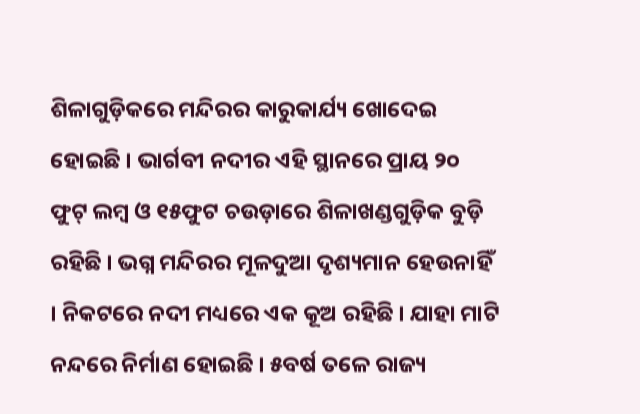ଶିଳାଗୁଡ଼ିକରେ ମନ୍ଦିରର କାରୁକାର୍ଯ୍ୟ ଖୋଦେଇ ହୋଇଛି । ଭାର୍ଗବୀ ନଦୀର ଏହି ସ୍ଥାନରେ ପ୍ରାୟ ୨୦ ଫୁଟ୍ ଲମ୍ବ ଓ ୧୫ଫୁଟ ଚଉଡ଼ାରେ ଶିଳାଖଣ୍ଡଗୁଡ଼ିକ ବୁଡ଼ି ରହିଛି । ଭଗ୍ନ ମନ୍ଦିରର ମୂଳଦୁଆ ଦୃଶ୍ୟମାନ ହେଉନାହିଁ । ନିକଟରେ ନଦୀ ମଧ୍ୟରେ ଏକ କୂଅ ରହିଛି । ଯାହା ମାଟି ନନ୍ଦରେ ନିର୍ମାଣ ହୋଇଛି । ୫ବର୍ଷ ତଳେ ରାଜ୍ୟ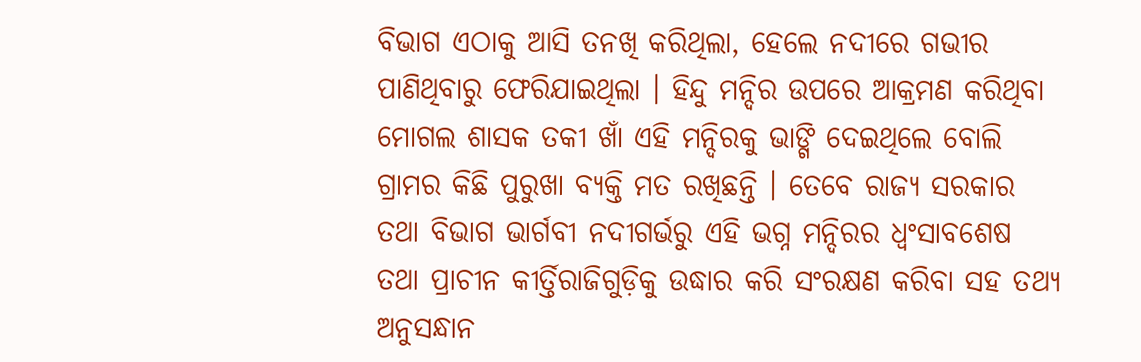ବିଭାଗ ଏଠାକୁ ଆସି ତନଖି କରିଥିଲା, ହେଲେ ନଦୀରେ ଗଭୀର ପାଣିଥିବାରୁ ଫେରିଯାଇଥିଲା । ହିନ୍ଦୁ ମନ୍ଦିର ଉପରେ ଆକ୍ରମଣ କରିଥିବା ମୋଗଲ ଶାସକ ତକୀ ଖାଁ ଏହି ମନ୍ଦିରକୁ ଭାଙ୍ଗି ଦେଇଥିଲେ ବୋଲି ଗ୍ରାମର କିଛି ପୁରୁଖା ବ୍ୟକ୍ତି ମତ ରଖିଛନ୍ତି । ତେବେ ରାଜ୍ୟ ସରକାର ତଥା ବିଭାଗ ଭାର୍ଗବୀ ନଦୀଗର୍ଭରୁ ଏହି ଭଗ୍ନ ମନ୍ଦିରର ଧ୍ୱଂସାବଶେଷ ତଥା ପ୍ରାଚୀନ କୀର୍ତ୍ତିରାଜିଗୁଡ଼ିକୁ ଉଦ୍ଧାର କରି ସଂରକ୍ଷଣ କରିବା ସହ ତଥ୍ୟ ଅନୁସନ୍ଧାନ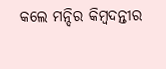କଲେ ମନ୍ଦିର କିମ୍ବଦନ୍ତୀର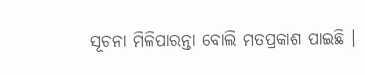ସୂଚନା ମିଳିପାରନ୍ତା ବୋଲି ମତପ୍ରକାଶ ପାଇଛି ।